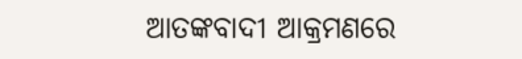ଆତଙ୍କବାଦୀ ଆକ୍ରମଣରେ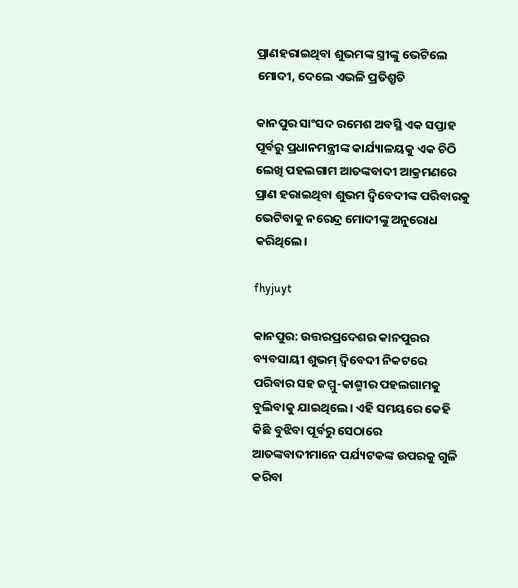ପ୍ରାଣହରାଇଥିବା ଶୁଭମଙ୍କ ସ୍ତ୍ରୀଙ୍କୁ ଭେଟିଲେ ମୋଦୀ, ଦେଲେ ଏଭଳି ପ୍ରତିଶ୍ରୃତି

କାନପୁର ସାଂସଦ ରମେଶ ଅବସ୍ଥି ଏକ ସପ୍ତାହ ପୂର୍ବରୁ ପ୍ରଧାନମନ୍ତ୍ରୀଙ୍କ କାର୍ଯ୍ୟାଳୟକୁ ଏକ ଚିଠି ଲେଖି ପହଲଗାମ ଆତଙ୍କବାଦୀ ଆକ୍ରମଣରେ ପ୍ରାଣ ହରାଇଥିବା ଶୁଭମ ଦ୍ୱିବେଦୀଙ୍କ ପରିବାରକୁ ଭେଟିବାକୁ ନରେନ୍ଦ୍ର ମୋଦୀଙ୍କୁ ଅନୁରୋଧ କରିଥିଲେ।

fhyjuyt

କାନପୁର: ଉତ୍ତରପ୍ରଦେଶର କାନପୁରର ବ୍ୟବସାୟୀ ଶୁଭମ୍ ଦ୍ବିବେଦୀ ନିକଟରେ ପରିବାର ସହ ଜମ୍ମୁ-କାଶ୍ମୀର ପହଲଗାମକୁ ବୁଲିବାକୁ ଯାଇଥିଲେ। ଏହି ସମୟରେ କେହି କିଛି ବୁଝିବା ପୂର୍ବରୁ ସେଠାରେ ଆତଙ୍କବାଦୀମାନେ ପର୍ଯ୍ୟଟକଙ୍କ ଉପରକୁ ଗୁଳି କରିବା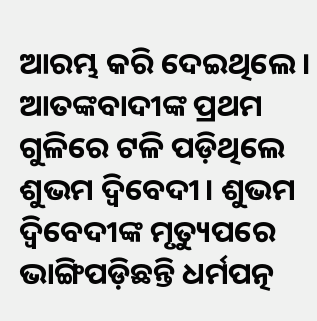ଆରମ୍ଭ କରି ଦେଇଥିଲେ। ଆତଙ୍କବାଦୀଙ୍କ ପ୍ରଥମ ଗୁଳିରେ ଟଳି ପଡ଼ିଥିଲେ ଶୁଭମ ଦ୍ବିବେଦୀ। ଶୁଭମ ଦ୍ବିବେଦୀଙ୍କ ମୃତ୍ୟୁପରେ ଭାଙ୍ଗିପଡ଼ିଛନ୍ତି ଧର୍ମପତ୍ନ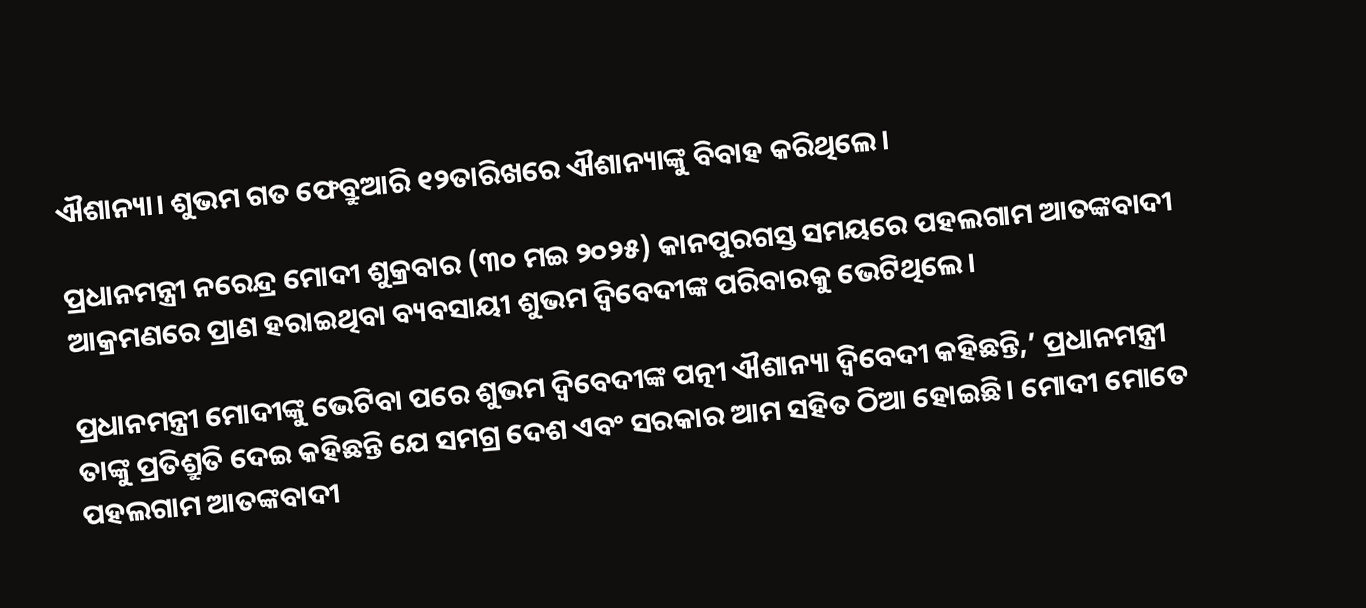ଐଶାନ୍ୟା। ଶୁଭମ ଗତ ଫେବ୍ରୁଆରି ୧୨ତାରିଖରେ ଐଶାନ୍ୟାଙ୍କୁ ବିବାହ କରିଥିଲେ।

ପ୍ରଧାନମନ୍ତ୍ରୀ ନରେନ୍ଦ୍ର ମୋଦୀ ଶୁକ୍ରବାର (୩୦ ମଇ ୨୦୨୫) କାନପୁରଗସ୍ତ ସମୟରେ ପହଲଗାମ ଆତଙ୍କବାଦୀ ଆକ୍ରମଣରେ ପ୍ରାଣ ହରାଇଥିବା ବ୍ୟବସାୟୀ ଶୁଭମ ଦ୍ୱିବେଦୀଙ୍କ ପରିବାରକୁ ଭେଟିଥିଲେ।

ପ୍ରଧାନମନ୍ତ୍ରୀ ମୋଦୀଙ୍କୁ ଭେଟିବା ପରେ ଶୁଭମ ଦ୍ୱିବେଦୀଙ୍କ ପତ୍ନୀ ଐଶାନ୍ୟା ଦ୍ୱିବେଦୀ କହିଛନ୍ତି,’ ପ୍ରଧାନମନ୍ତ୍ରୀ ତାଙ୍କୁ ପ୍ରତିଶ୍ରୁତି ଦେଇ କହିଛନ୍ତି ଯେ ସମଗ୍ର ଦେଶ ଏବଂ ସରକାର ଆମ ସହିତ ଠିଆ ହୋଇଛି। ମୋଦୀ ମୋତେ ପହଲଗାମ ଆତଙ୍କବାଦୀ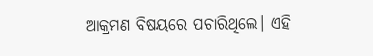ଆକ୍ରମଣ ବିଷୟରେ ପଚାରିଥିଲେ। ଏହି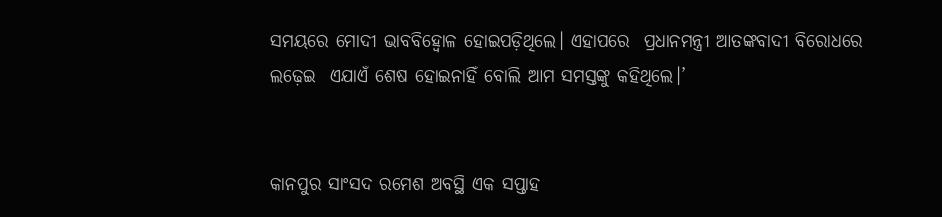ସମୟରେ ମୋଦୀ ଭାବବିହ୍ବୋଳ ହୋଇପଡ଼ିଥିଲେ। ଏହାପରେ  ପ୍ରଧାନମନ୍ତ୍ରୀ ଆତଙ୍କବାଦୀ ବିରୋଧରେ ଲଢ଼େଇ  ଏଯାଏଁ ଶେଷ ହୋଇନାହିଁ ବୋଲି ଆମ ସମସ୍ତଙ୍କୁ କହିଥିଲେ।’


କାନପୁର ସାଂସଦ ରମେଶ ଅବସ୍ଥି ଏକ ସପ୍ତାହ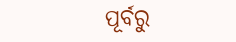ପୂର୍ବରୁ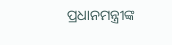ପ୍ରଧାନମନ୍ତ୍ରୀଙ୍କ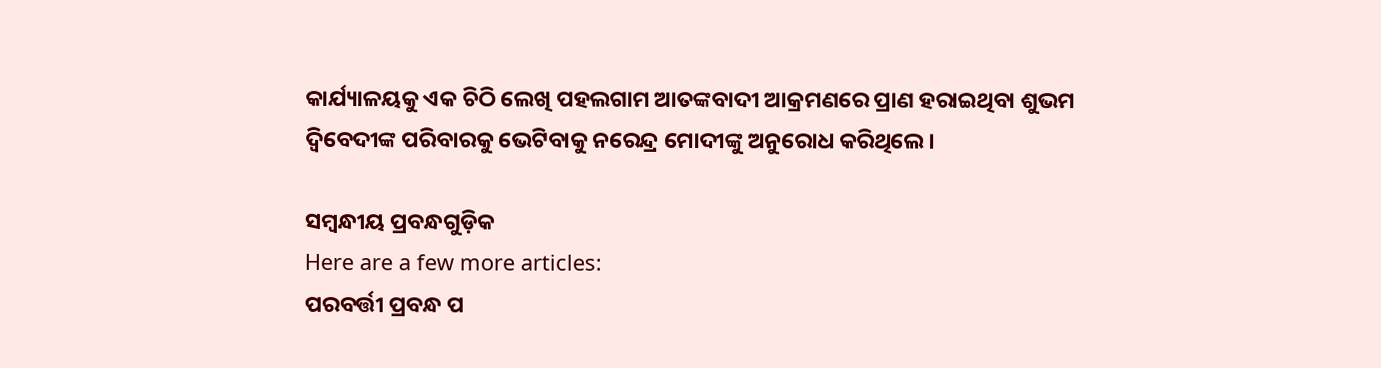କାର୍ଯ୍ୟାଳୟକୁ ଏକ ଚିଠି ଲେଖି ପହଲଗାମ ଆତଙ୍କବାଦୀ ଆକ୍ରମଣରେ ପ୍ରାଣ ହରାଇଥିବା ଶୁଭମ ଦ୍ୱିବେଦୀଙ୍କ ପରିବାରକୁ ଭେଟିବାକୁ ନରେନ୍ଦ୍ର ମୋଦୀଙ୍କୁ ଅନୁରୋଧ କରିଥିଲେ।

ସମ୍ବନ୍ଧୀୟ ପ୍ରବନ୍ଧଗୁଡ଼ିକ
Here are a few more articles:
ପରବର୍ତ୍ତୀ ପ୍ରବନ୍ଧ ପ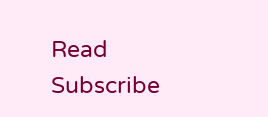Read
Subscribe